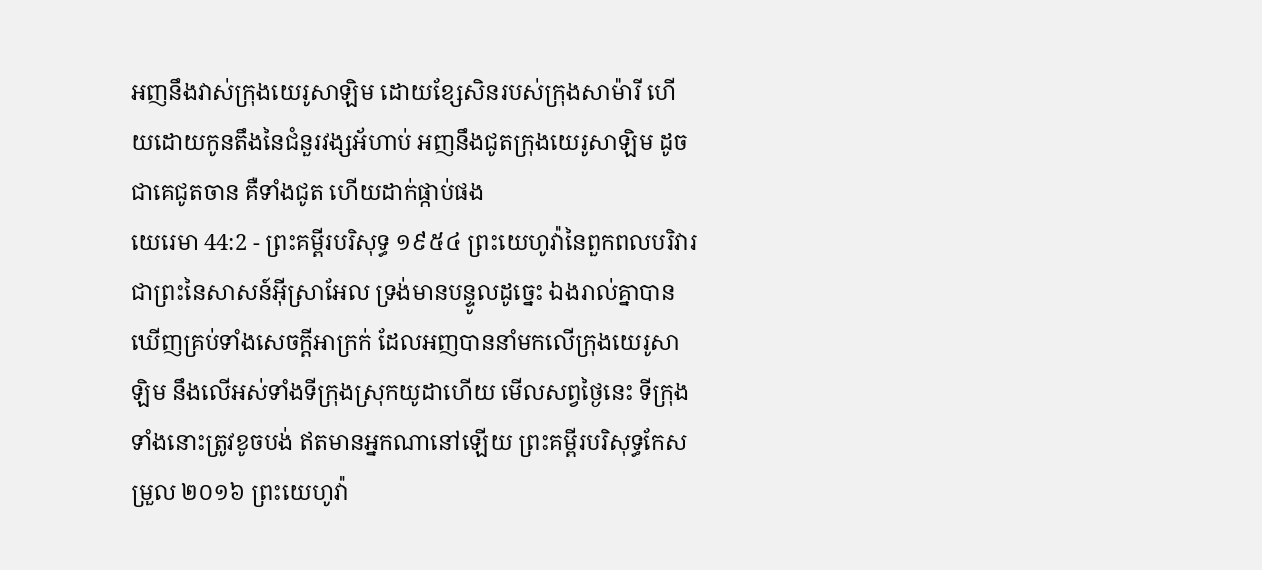អញនឹងវាស់ក្រុងយេរូសាឡិម ដោយខ្សែសិនរបស់ក្រុងសាម៉ារី ហើយដោយកូនតឹងនៃជំនួរវង្សអ័ហាប់ អញនឹងជូតក្រុងយេរូសាឡិម ដូចជាគេជូតចាន គឺទាំងជូត ហើយដាក់ផ្កាប់ផង
យេរេមា 44:2 - ព្រះគម្ពីរបរិសុទ្ធ ១៩៥៤ ព្រះយេហូវ៉ានៃពួកពលបរិវារ ជាព្រះនៃសាសន៍អ៊ីស្រាអែល ទ្រង់មានបន្ទូលដូច្នេះ ឯងរាល់គ្នាបានឃើញគ្រប់ទាំងសេចក្ដីអាក្រក់ ដែលអញបាននាំមកលើក្រុងយេរូសាឡិម នឹងលើអស់ទាំងទីក្រុងស្រុកយូដាហើយ មើលសព្វថ្ងៃនេះ ទីក្រុងទាំងនោះត្រូវខូចបង់ ឥតមានអ្នកណានៅឡើយ ព្រះគម្ពីរបរិសុទ្ធកែសម្រួល ២០១៦ ព្រះយេហូវ៉ា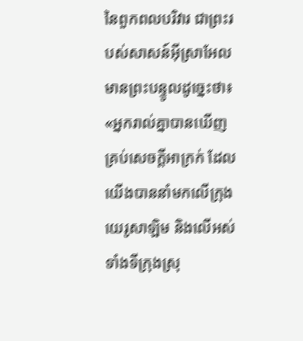នៃពួកពលបរិវារ ជាព្រះរបស់សាសន៍អ៊ីស្រាអែល មានព្រះបន្ទូលដូច្នេះថា៖ «អ្នករាល់គ្នាបានឃើញគ្រប់សេចក្ដីអាក្រក់ ដែលយើងបាននាំមកលើក្រុងយេរូសាឡិម និងលើអស់ទាំងទីក្រុងស្រុ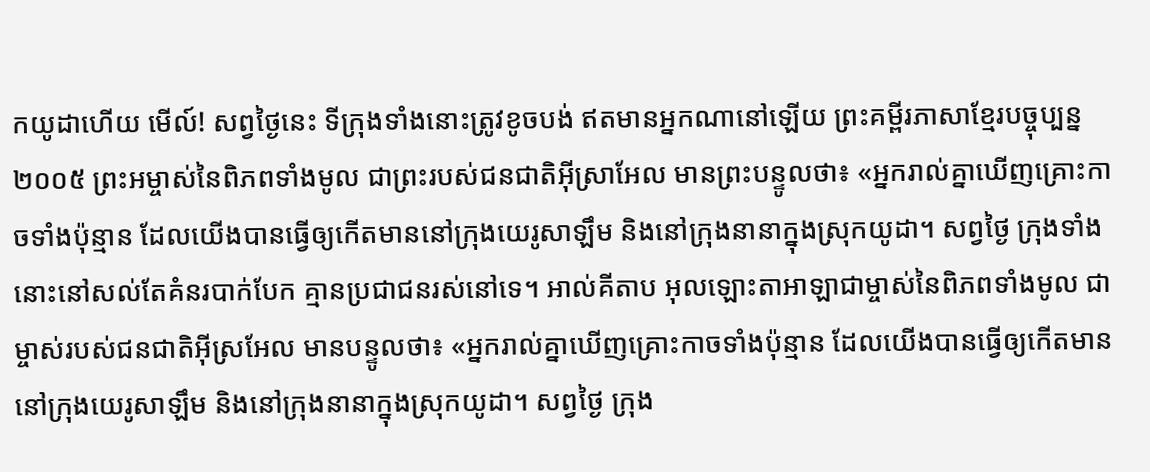កយូដាហើយ មើល៍! សព្វថ្ងៃនេះ ទីក្រុងទាំងនោះត្រូវខូចបង់ ឥតមានអ្នកណានៅឡើយ ព្រះគម្ពីរភាសាខ្មែរបច្ចុប្បន្ន ២០០៥ ព្រះអម្ចាស់នៃពិភពទាំងមូល ជាព្រះរបស់ជនជាតិអ៊ីស្រាអែល មានព្រះបន្ទូលថា៖ «អ្នករាល់គ្នាឃើញគ្រោះកាចទាំងប៉ុន្មាន ដែលយើងបានធ្វើឲ្យកើតមាននៅក្រុងយេរូសាឡឹម និងនៅក្រុងនានាក្នុងស្រុកយូដា។ សព្វថ្ងៃ ក្រុងទាំងនោះនៅសល់តែគំនរបាក់បែក គ្មានប្រជាជនរស់នៅទេ។ អាល់គីតាប អុលឡោះតាអាឡាជាម្ចាស់នៃពិភពទាំងមូល ជាម្ចាស់របស់ជនជាតិអ៊ីស្រអែល មានបន្ទូលថា៖ «អ្នករាល់គ្នាឃើញគ្រោះកាចទាំងប៉ុន្មាន ដែលយើងបានធ្វើឲ្យកើតមាននៅក្រុងយេរូសាឡឹម និងនៅក្រុងនានាក្នុងស្រុកយូដា។ សព្វថ្ងៃ ក្រុង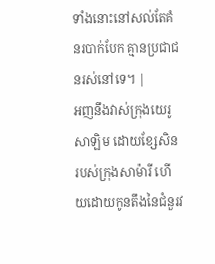ទាំងនោះនៅសល់តែគំនរបាក់បែក គ្មានប្រជាជនរស់នៅទេ។ |
អញនឹងវាស់ក្រុងយេរូសាឡិម ដោយខ្សែសិនរបស់ក្រុងសាម៉ារី ហើយដោយកូនតឹងនៃជំនួរវ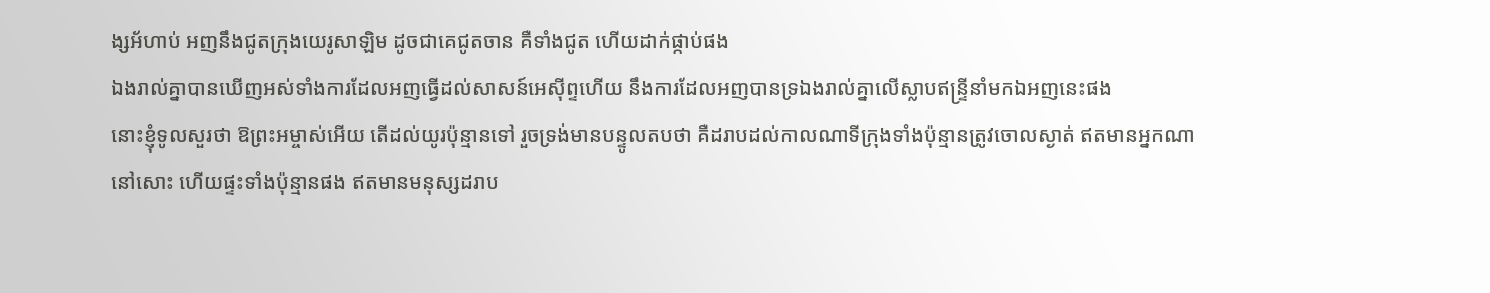ង្សអ័ហាប់ អញនឹងជូតក្រុងយេរូសាឡិម ដូចជាគេជូតចាន គឺទាំងជូត ហើយដាក់ផ្កាប់ផង
ឯងរាល់គ្នាបានឃើញអស់ទាំងការដែលអញធ្វើដល់សាសន៍អេស៊ីព្ទហើយ នឹងការដែលអញបានទ្រឯងរាល់គ្នាលើស្លាបឥន្ទ្រីនាំមកឯអញនេះផង
នោះខ្ញុំទូលសួរថា ឱព្រះអម្ចាស់អើយ តើដល់យូរប៉ុន្មានទៅ រួចទ្រង់មានបន្ទូលតបថា គឺដរាបដល់កាលណាទីក្រុងទាំងប៉ុន្មានត្រូវចោលស្ងាត់ ឥតមានអ្នកណានៅសោះ ហើយផ្ទះទាំងប៉ុន្មានផង ឥតមានមនុស្សដរាប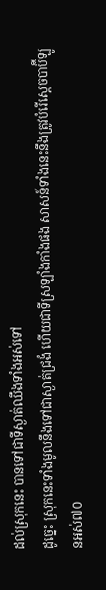ដល់ស្រុកនេះ បានទៅជាទីស្ងាត់ឈឹងទាំងអស់ទៅ
ដូច្នេះ ស្រុកនេះទាំងមូលនឹងទៅជាស្ងាត់ជ្រងំ ហើយជាទីស្រឡាំងកាំងផង សាសន៍ទាំងនេះនឹងត្រូវបំរើស្តេចបាប៊ីឡូនអស់៧០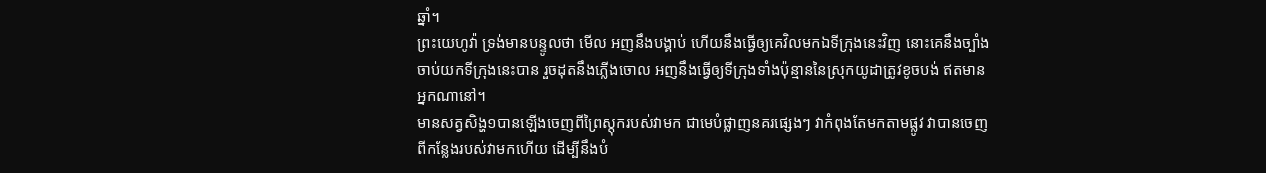ឆ្នាំ។
ព្រះយេហូវ៉ា ទ្រង់មានបន្ទូលថា មើល អញនឹងបង្គាប់ ហើយនឹងធ្វើឲ្យគេវិលមកឯទីក្រុងនេះវិញ នោះគេនឹងច្បាំងចាប់យកទីក្រុងនេះបាន រួចដុតនឹងភ្លើងចោល អញនឹងធ្វើឲ្យទីក្រុងទាំងប៉ុន្មាននៃស្រុកយូដាត្រូវខូចបង់ ឥតមានអ្នកណានៅ។
មានសត្វសិង្ហ១បានឡើងចេញពីព្រៃស្តុករបស់វាមក ជាមេបំផ្លាញនគរផ្សេងៗ វាកំពុងតែមកតាមផ្លូវ វាបានចេញពីកន្លែងរបស់វាមកហើយ ដើម្បីនឹងបំ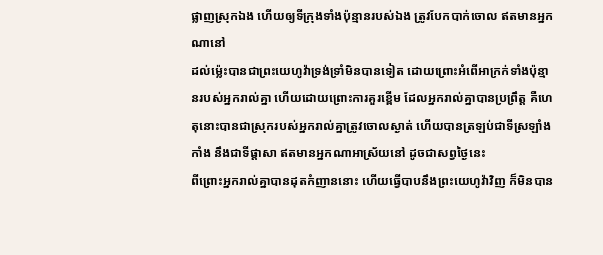ផ្លាញស្រុកឯង ហើយឲ្យទីក្រុងទាំងប៉ុន្មានរបស់ឯង ត្រូវបែកបាក់ចោល ឥតមានអ្នកណានៅ
ដល់ម៉្លេះបានជាព្រះយេហូវ៉ាទ្រង់ទ្រាំមិនបានទៀត ដោយព្រោះអំពើអាក្រក់ទាំងប៉ុន្មានរបស់អ្នករាល់គ្នា ហើយដោយព្រោះការគួរខ្ពើម ដែលអ្នករាល់គ្នាបានប្រព្រឹត្ត គឺហេតុនោះបានជាស្រុករបស់អ្នករាល់គ្នាត្រូវចោលស្ងាត់ ហើយបានត្រឡប់ជាទីស្រឡាំងកាំង នឹងជាទីផ្តាសា ឥតមានអ្នកណាអាស្រ័យនៅ ដូចជាសព្វថ្ងៃនេះ
ពីព្រោះអ្នករាល់គ្នាបានដុតកំញាននោះ ហើយធ្វើបាបនឹងព្រះយេហូវ៉ាវិញ ក៏មិនបាន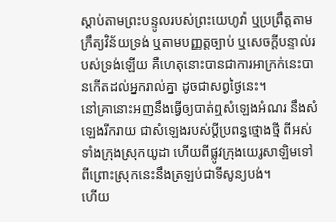ស្តាប់តាមព្រះបន្ទូលរបស់ព្រះយេហូវ៉ា ឬប្រព្រឹត្តតាមក្រឹត្យវិន័យទ្រង់ ឬតាមបញ្ញត្តច្បាប់ ឬសេចក្ដីបន្ទាល់របស់ទ្រង់ឡើយ គឺហេតុនោះបានជាការអាក្រក់នេះបានកើតដល់អ្នករាល់គ្នា ដូចជាសព្វថ្ងៃនេះ។
នៅគ្រានោះអញនឹងធ្វើឲ្យបាត់ឮសំឡេងអំណរ នឹងសំឡេងរីករាយ ជាសំឡេងរបស់ប្ដីប្រពន្ធថ្មោងថ្មី ពីអស់ទាំងក្រុងស្រុកយូដា ហើយពីផ្លូវក្រុងយេរូសាឡិមទៅ ពីព្រោះស្រុកនេះនឹងត្រឡប់ជាទីសូន្យបង់។
ហើយ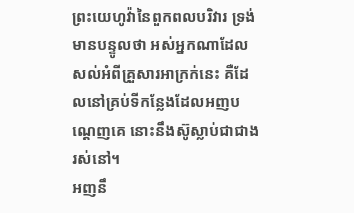ព្រះយេហូវ៉ានៃពួកពលបរិវារ ទ្រង់មានបន្ទូលថា អស់អ្នកណាដែលសល់អំពីគ្រួសារអាក្រក់នេះ គឺដែលនៅគ្រប់ទីកន្លែងដែលអញបណ្តេញគេ នោះនឹងស៊ូស្លាប់ជាជាងរស់នៅ។
អញនឹ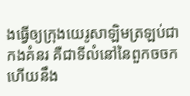ងធ្វើឲ្យក្រុងយេរូសាឡិមត្រឡប់ជាកងគំនរ គឺជាទីលំនៅនៃពួកចចក ហើយនឹង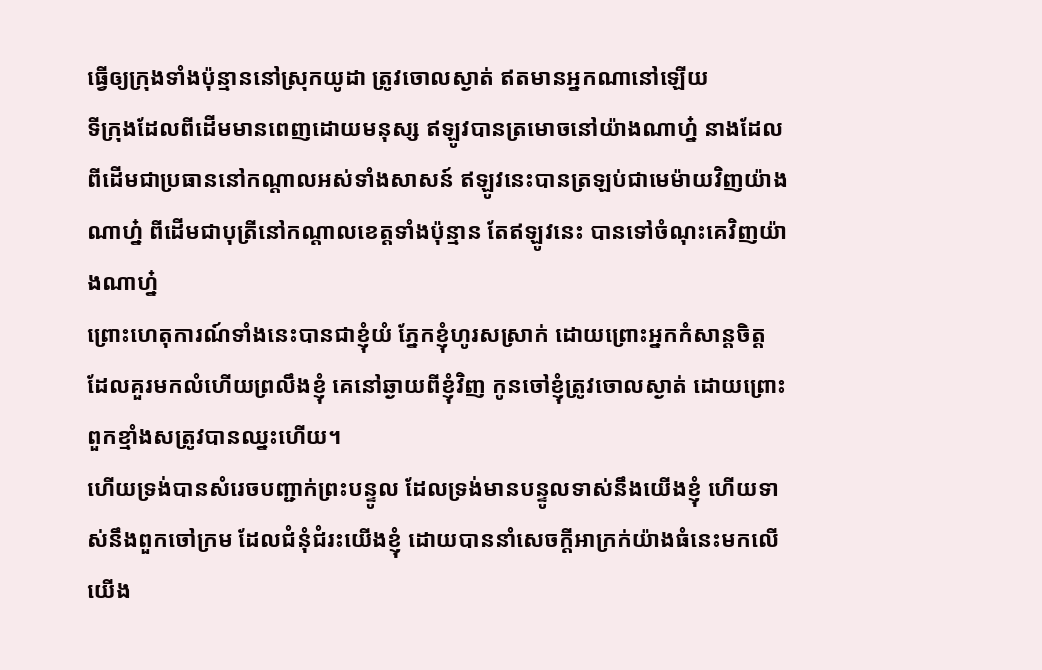ធ្វើឲ្យក្រុងទាំងប៉ុន្មាននៅស្រុកយូដា ត្រូវចោលស្ងាត់ ឥតមានអ្នកណានៅឡើយ
ទីក្រុងដែលពីដើមមានពេញដោយមនុស្ស ឥឡូវបានត្រមោចនៅយ៉ាងណាហ្ន៎ នាងដែលពីដើមជាប្រធាននៅកណ្តាលអស់ទាំងសាសន៍ ឥឡូវនេះបានត្រឡប់ជាមេម៉ាយវិញយ៉ាងណាហ្ន៎ ពីដើមជាបុត្រីនៅកណ្តាលខេត្តទាំងប៉ុន្មាន តែឥឡូវនេះ បានទៅចំណុះគេវិញយ៉ាងណាហ្ន៎
ព្រោះហេតុការណ៍ទាំងនេះបានជាខ្ញុំយំ ភ្នែកខ្ញុំហូរសស្រាក់ ដោយព្រោះអ្នកកំសាន្តចិត្ត ដែលគួរមកលំហើយព្រលឹងខ្ញុំ គេនៅឆ្ងាយពីខ្ញុំវិញ កូនចៅខ្ញុំត្រូវចោលស្ងាត់ ដោយព្រោះពួកខ្មាំងសត្រូវបានឈ្នះហើយ។
ហើយទ្រង់បានសំរេចបញ្ជាក់ព្រះបន្ទូល ដែលទ្រង់មានបន្ទូលទាស់នឹងយើងខ្ញុំ ហើយទាស់នឹងពួកចៅក្រម ដែលជំនុំជំរះយើងខ្ញុំ ដោយបាននាំសេចក្ដីអាក្រក់យ៉ាងធំនេះមកលើយើង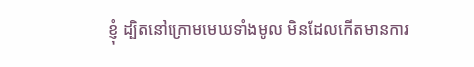ខ្ញុំ ដ្បិតនៅក្រោមមេឃទាំងមូល មិនដែលកើតមានការ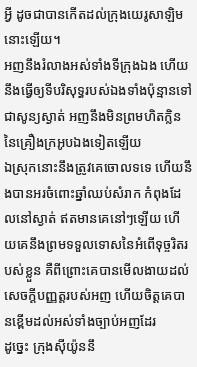អ្វី ដូចជាបានកើតដល់ក្រុងយេរូសាឡិមនោះឡើយ។
អញនឹងរំលាងអស់ទាំងទីក្រុងឯង ហើយនឹងធ្វើឲ្យទីបរិសុទ្ធរបស់ឯងទាំងប៉ុន្មានទៅជាសូន្យស្ងាត់ អញនឹងមិនព្រមហិតក្លិននៃគ្រឿងក្រអូបឯងទៀតឡើយ
ឯស្រុកនោះនឹងត្រូវគេចោលទទេ ហើយនឹងបានអរចំពោះឆ្នាំឈប់សំរាក កំពុងដែលនៅស្ងាត់ ឥតមានគេនៅៗឡើយ ហើយគេនឹងព្រមទទួលទោសនៃអំពើទុច្ចរិតរបស់ខ្លួន គឺពីព្រោះគេបានមើលងាយដល់សេចក្ដីបញ្ញត្តរបស់អញ ហើយចិត្តគេបានខ្ពើមដល់អស់ទាំងច្បាប់អញដែរ
ដូច្នេះ ក្រុងស៊ីយ៉ូននឹ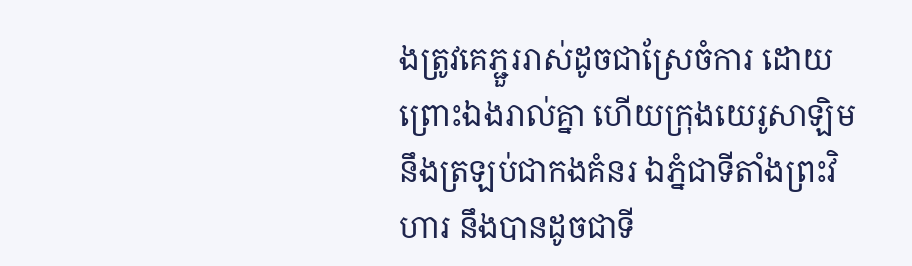ងត្រូវគេភ្ជួររាស់ដូចជាស្រែចំការ ដោយព្រោះឯងរាល់គ្នា ហើយក្រុងយេរូសាឡិមនឹងត្រឡប់ជាកងគំនរ ឯភ្នំជាទីតាំងព្រះវិហារ នឹងបានដូចជាទី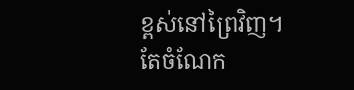ខ្ពស់នៅព្រៃវិញ។
តែចំណែក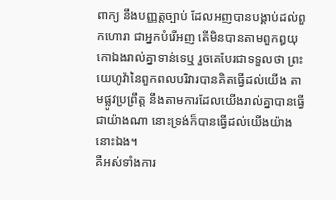ពាក្យ នឹងបញ្ញត្តច្បាប់ ដែលអញបានបង្គាប់ដល់ពួកហោរា ជាអ្នកបំរើអញ តើមិនបានតាមពួកឰយុកោឯងរាល់គ្នាទាន់ទេឬ រួចគេបែរជាទទួលថា ព្រះយេហូវ៉ានៃពួកពលបរិវារបានគិតធ្វើដល់យើង តាមផ្លូវប្រព្រឹត្ត នឹងតាមការដែលយើងរាល់គ្នាបានធ្វើជាយ៉ាងណា នោះទ្រង់ក៏បានធ្វើដល់យើងយ៉ាងនោះឯង។
គឺអស់ទាំងការ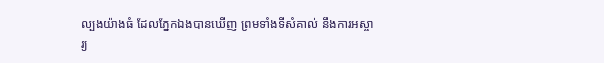ល្បងយ៉ាងធំ ដែលភ្នែកឯងបានឃើញ ព្រមទាំងទីសំគាល់ នឹងការអស្ចារ្យ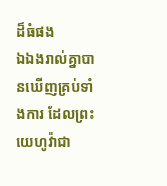ដ៏ធំផង
ឯឯងរាល់គ្នាបានឃើញគ្រប់ទាំងការ ដែលព្រះយេហូវ៉ាជា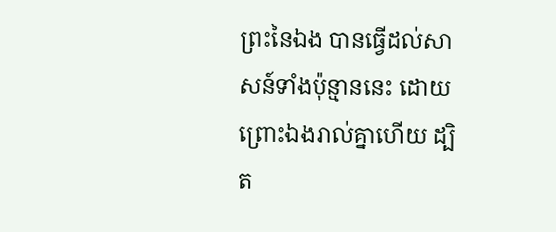ព្រះនៃឯង បានធ្វើដល់សាសន៍ទាំងប៉ុន្មាននេះ ដោយព្រោះឯងរាល់គ្នាហើយ ដ្បិត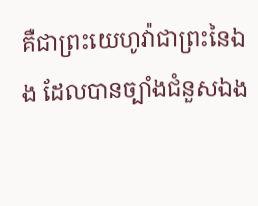គឺជាព្រះយេហូវ៉ាជាព្រះនៃឯង ដែលបានច្បាំងជំនួសឯង